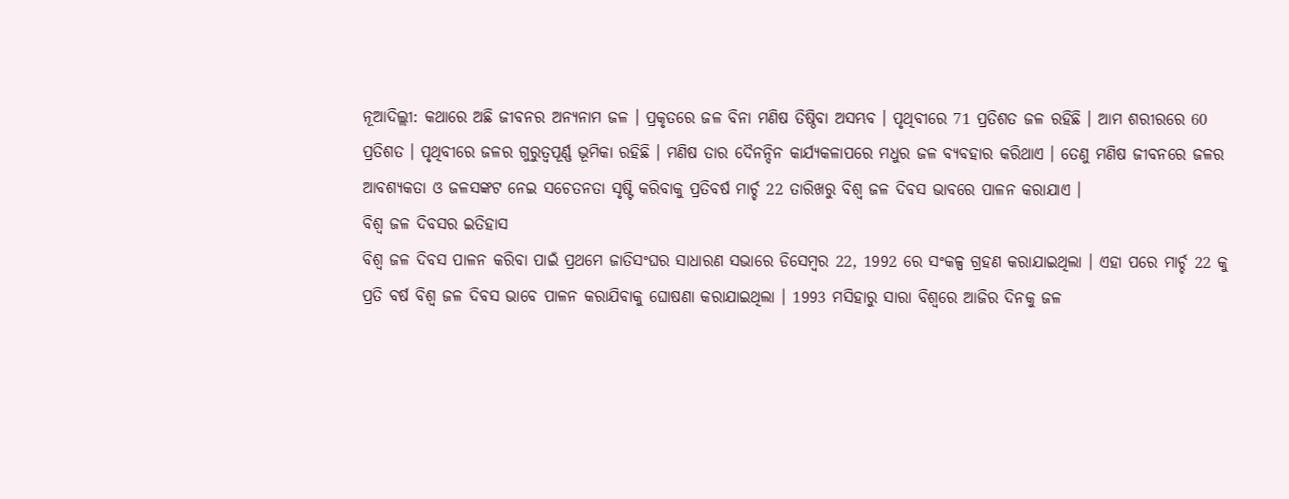ନୂଆଦିଲ୍ଲୀ: କଥାରେ ଅଛି ଜୀବନର ଅନ୍ୟନାମ ଜଳ । ପ୍ରକୃତରେ ଜଳ ବିନା ମଣିଷ ତିଷ୍ଠିବା ଅସମ୍ଭବ । ପୃଥିବୀରେ 71 ପ୍ରତିଶତ ଜଳ ରହିଛି । ଆମ ଶରୀରରେ 60 ପ୍ରତିଶତ । ପୃଥିବୀରେ ଜଳର ଗୁରୁତ୍ବପୂର୍ଣ୍ଣ ଭୂମିକା ରହିଛି । ମଣିଷ ତାର ଦୈନନ୍ଦିନ କାର୍ଯ୍ୟକଳାପରେ ମଧୁର ଜଳ ବ୍ୟବହାର କରିଥାଏ । ତେଣୁ ମଣିଷ ଜୀବନରେ ଜଳର ଆବଶ୍ୟକତା ଓ ଜଳସଙ୍କଟ ନେଇ ସଚେତନତା ସୃଷ୍ଟି କରିବାକୁ ପ୍ରତିବର୍ଷ ମାର୍ଚ୍ଚ 22 ତାରିଖରୁ ବିଶ୍ବ ଜଳ ଦିବସ ଭାବରେ ପାଳନ କରାଯାଏ ।
ବିଶ୍ବ ଜଳ ଦିବସର ଇତିହାସ
ବିଶ୍ୱ ଜଳ ଦିବସ ପାଳନ କରିବା ପାଇଁ ପ୍ରଥମେ ଜାତିସଂଘର ସାଧାରଣ ସଭାରେ ଡିସେମ୍ବର 22, 1992 ରେ ସଂକଳ୍ପ ଗ୍ରହଣ କରାଯାଇଥିଲା । ଏହା ପରେ ମାର୍ଚ୍ଚ 22 କୁ ପ୍ରତି ବର୍ଷ ବିଶ୍ୱ ଜଳ ଦିବସ ଭାବେ ପାଳନ କରାଯିବାକୁ ଘୋଷଣା କରାଯାଇଥିଲା । 1993 ମସିହାରୁ ସାରା ବିଶ୍ୱରେ ଆଜିର ଦିନକୁ ଜଳ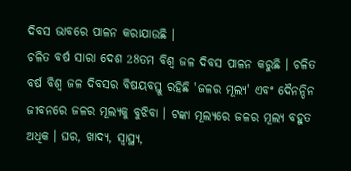ଦିବସ ଭାବରେ ପାଳନ କରାଯାଉଛି ।
ଚଳିତ ବର୍ଷ ସାରା ଦେଶ 28ତମ ବିଶ୍ବ ଜଳ ଦିବସ ପାଳନ କରୁଛି । ଚଳିତ ବର୍ଷ ବିଶ୍ବ ଜଳ ଦିବସର ବିଷୟବସ୍ତୁ ରହିଛି 'ଜଳର ମୂଲ୍ୟ' ଏବଂ ଦୈନନ୍ଦିନ ଜୀବନରେ ଜଳର ମୂଲ୍ୟକୁ ବୁଝିବା । ଟଙ୍କା ମୂଲ୍ୟରେ ଜଳର ମୂଲ୍ୟ ବହୁତ ଅଧିକ । ଘର, ଖାଦ୍ୟ, ସ୍ବାସ୍ଥ୍ୟ,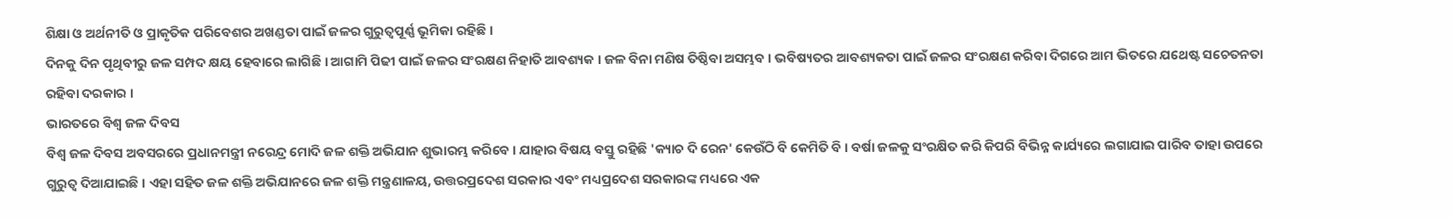ଶିକ୍ଷା ଓ ଅର୍ଥନୀତି ଓ ପ୍ରାକୃତିକ ପରିବେଶର ଅଖଣ୍ଡତା ପାଇଁ ଜଳର ଗୁରୁତ୍ବପୂର୍ଣ୍ଣ ଭୂମିକା ରହିଛି ।
ଦିନକୁ ଦିନ ପୃଥିବୀରୁ ଜଳ ସମ୍ପଦ କ୍ଷୟ ହେବାରେ ଲାଗିଛି । ଆଗାମି ପିଢୀ ପାଇଁ ଜଳର ସଂରକ୍ଷଣ ନିହାତି ଆବଶ୍ୟକ । ଜଳ ବିନା ମଣିଷ ତିଷ୍ଠିବା ଅସମ୍ଭବ । ଭବିଷ୍ୟତର ଆବଶ୍ୟକତା ପାଇଁ ଜଳର ସଂରକ୍ଷଣ କରିବା ଦିଗରେ ଆମ ଭିତରେ ଯଥେଷ୍ଟ ସଚେତନତା ରହିବା ଦରକାର ।
ଭାରତରେ ବିଶ୍ବ ଜଳ ଦିବସ
ବିଶ୍ବ ଜଳ ଦିବସ ଅବସରରେ ପ୍ରଧାନମନ୍ତ୍ରୀ ନରେନ୍ଦ୍ର ମୋଦି ଜଳ ଶକ୍ତି ଅଭିଯାନ ଶୁଭାରମ୍ଭ କରିବେ । ଯାହାର ବିଷୟ ବସ୍ତୁ ରହିଛି 'କ୍ୟାଚ ଦି ରେନ' କେଉଁଠି ବି କେମିତି ବି । ବର୍ଷା ଜଳକୁ ସଂରକ୍ଷିତ କରି କିପରି ବିଭିନ୍ନ କାର୍ଯ୍ୟରେ ଲଗାଯାଇ ପାରିବ ତାହା ଉପରେ ଗୁରୁତ୍ବ ଦିଆଯାଇଛି । ଏହା ସହିତ ଜଳ ଶକ୍ତି ଅଭିଯାନରେ ଜଳ ଶକ୍ତି ମନ୍ତ୍ରଣାଳୟ, ଉତ୍ତରପ୍ରଦେଶ ସରକାର ଏବଂ ମଧ୍ୟପ୍ରଦେଶ ସରକାରଙ୍କ ମଧ୍ୟରେ ଏକ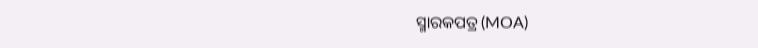ସ୍ମାରକପତ୍ର (MOA)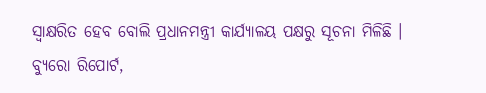ସ୍ୱାକ୍ଷରିତ ହେବ ବୋଲି ପ୍ରଧାନମନ୍ତ୍ରୀ କାର୍ଯ୍ୟାଳୟ ପକ୍ଷରୁ ସୂଚନା ମିଳିଛି ।
ବ୍ୟୁରୋ ରିପୋର୍ଟ,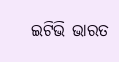ଇଟିଭି ଭାରତ